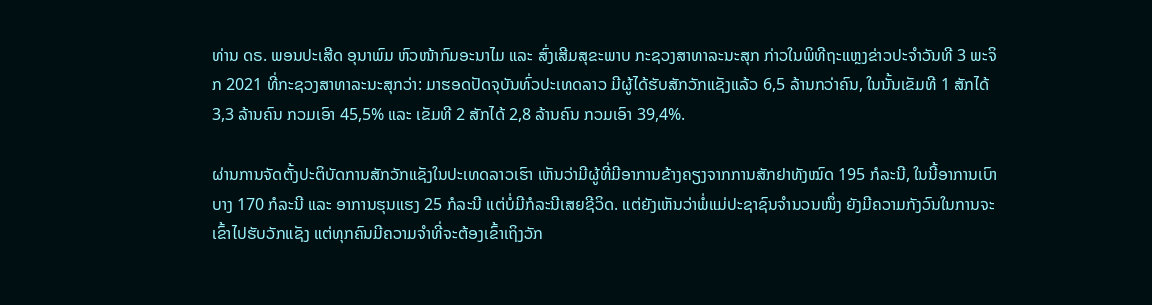ທ່ານ ດຣ. ພອນປະເສີດ ອຸນາພົມ ຫົວໜ້າກົມອະນາໄມ ແລະ ສົ່ງເສີມສຸຂະພາບ ກະຊວງສາທາລະນະສຸກ ກ່າວໃນພິທີຖະແຫຼງຂ່າວປະຈຳວັນທີ 3 ພະຈິກ 2021 ທີ່ກະຊວງສາທາລະນະສຸກວ່າ: ມາຮອດປັດຈຸບັນທົ່ວປະເທດລາວ ມີຜູ້ໄດ້ຮັບສັກວັກແຊັງແລ້ວ 6,5 ລ້ານກວ່າຄົນ, ໃນນັ້ນເຂັມທີ 1 ສັກໄດ້ 3,3 ລ້ານຄົນ ກວມເອົາ 45,5% ແລະ ເຂັມທີ 2 ສັກໄດ້ 2,8 ລ້ານຄົນ ກວມເອົາ 39,4%.

ຜ່ານການຈັດຕັ້ງປະຕິບັດການສັກວັກແຊັງໃນປະເທດລາວເຮົາ ເຫັນວ່າມີຜູ້ທີ່ມີອາການຂ້າງຄຽງຈາກການສັກຢາທັງໝົດ 195 ກໍລະນີ, ໃນນີ້ອາການເບົາບາງ 170 ກໍລະນີ ແລະ ອາການຮຸນແຮງ 25 ກໍລະນີ ແຕ່ບໍ່ມີກໍລະນີເສຍຊີວິດ. ແຕ່ຍັງເຫັນວ່າພໍ່ແມ່ປະຊາຊົນຈຳນວນໜຶ່ງ ຍັງມີຄວາມກັງວົນໃນການຈະເຂົ້າໄປຮັບວັກແຊັງ ແຕ່ທຸກຄົນມີຄວາມຈຳທີ່ຈະຕ້ອງເຂົ້າເຖິງວັກ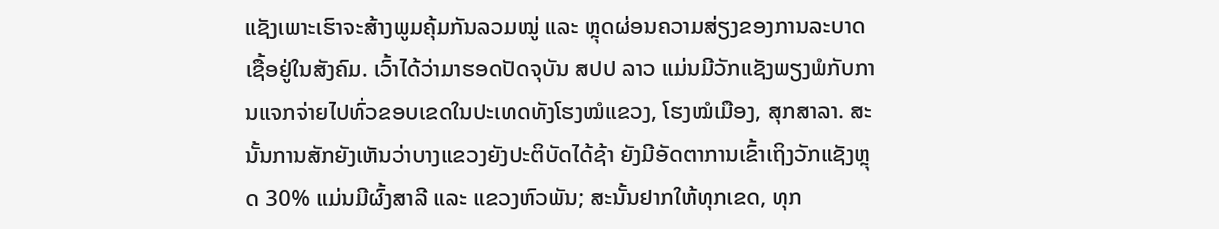ແຊັງເພາະເຮົາຈະສ້າງພູມຄຸ້ມກັນລວມໝູ່ ແລະ ຫຼຸດຜ່ອນຄວາມສ່ຽງຂອງການລະບາດເຊື້ອຢູ່ໃນສັງຄົມ. ເວົ້າໄດ້ວ່າມາຮອດປັດຈຸບັນ ສປປ ລາວ ແມ່ນມີວັກແຊັງພຽງພໍກັບການແຈກຈ່າຍໄປທົ່ວຂອບເຂດໃນປະເທດທັງໂຮງໝໍແຂວງ, ໂຮງໝໍເມືອງ, ສຸກສາລາ. ສະນັ້ນການສັກຍັງເຫັນວ່າບາງແຂວງຍັງປະຕິບັດໄດ້ຊ້າ ຍັງມີອັດຕາການເຂົ້າເຖິງວັກແຊັງຫຼຸດ 30% ແມ່ນມີຜົ້ງສາລີ ແລະ ແຂວງຫົວພັນ; ສະນັ້ນຢາກໃຫ້ທຸກເຂດ, ທຸກ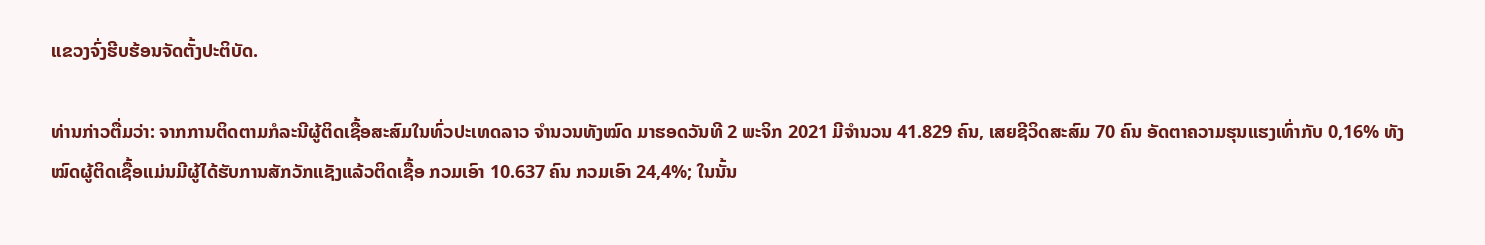ແຂວງຈົ່ງຮີບຮ້ອນຈັດຕັ້ງປະຕິບັດ.

ທ່ານກ່າວຕື່ມວ່າ: ຈາກການຕິດຕາມກໍລະນີຜູ້ຕິດເຊື້ອສະສົມໃນທົ່ວປະເທດລາວ ຈຳນວນທັງໝົດ ມາຮອດວັນທີ 2 ພະຈິກ 2021 ມີຈຳນວນ 41.829 ຄົນ, ເສຍຊີວິດສະສົມ 70 ຄົນ ອັດຕາຄວາມຮຸນແຮງເທົ່າກັບ 0,16% ທັງໝົດຜູ້ຕິດເຊື້ອແມ່ນມີຜູ້ໄດ້ຮັບການສັກວັກແຊັງແລ້ວຕິດເຊື້ອ ກວມເອົາ 10.637 ຄົນ ກວມເອົາ 24,4%; ໃນນັ້ນ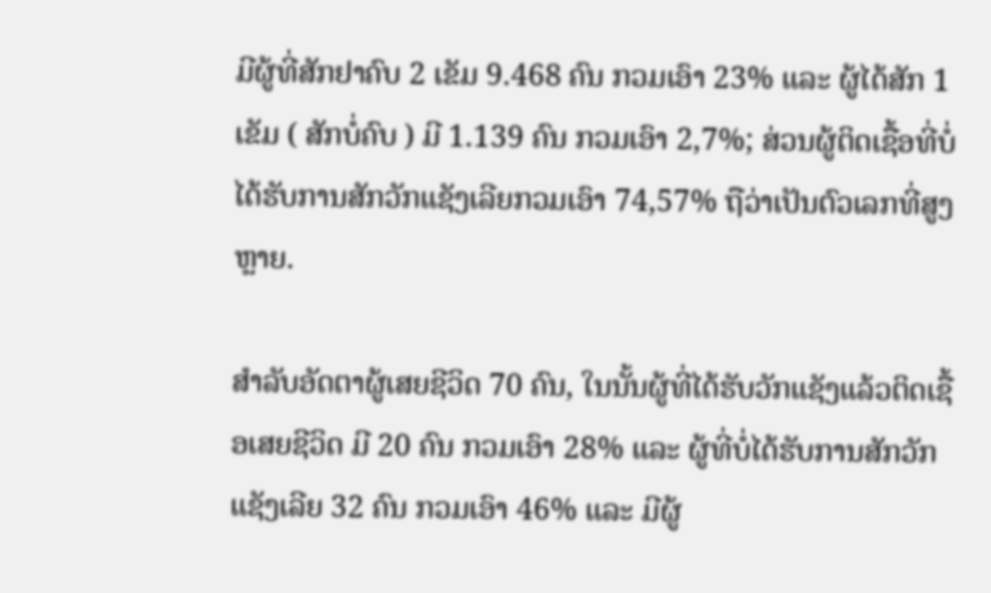ມີຜູ້ທີ່ສັກຢາຄົບ 2 ເຂັມ 9.468 ຄົນ ກວມເອົາ 23% ແລະ ຜູ້ໄດ້ສັກ 1 ເຂັມ ( ສັກບໍ່ຄົບ ) ມີ 1.139 ຄົນ ກວມເອົາ 2,7%; ສ່ວນຜູ້ຕິດເຊື້ອທີ່ບໍ່ໄດ້ຮັບການສັກວັກແຊັງເລີຍກວມເອົາ 74,57% ຖືວ່າເປັນຕົວເລກທີ່ສູງຫຼາຍ.

ສຳລັບອັດຕາຜູ້ເສຍຊີວິດ 70 ຄົນ, ໃນນັ້ນຜູ້ທີ່ໄດ້ຮັບວັກແຊັງແລ້ວຕິດເຊື້ອເສຍຊີວິດ ມີ 20 ຄົນ ກວມເອົາ 28% ແລະ ຜູ້ທີ່ບໍ່ໄດ້ຮັບການສັກວັກແຊັງເລີຍ 32 ຄົນ ກວມເອົາ 46% ແລະ ມີຜູ້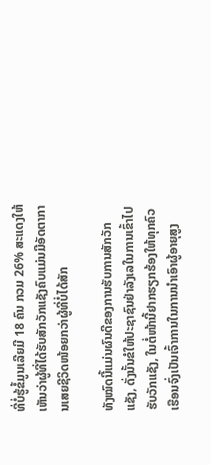ທີ່ບໍ່ຮູ້ຂໍ້ມູນເລີຍມີ 18 ຄົນ ກວມ 26% ສະແດງໃຫ້ເຫັນວ່າຜູ້ທີ່ໄດ້ຮັບສັກວັກແຊັງຄົບແມ່ນມີອັດຕາການເສຍຊີວິດໜ້ອຍກວ່າຜູ້ທີ່ບໍ່ໄດ້ສັກ

ທັງໝົດນີ້ແມ່ນຜົນດີຂອງການຮັບການສັກວັກແຊັງ, ດັ່ງນັ້ນຂໍໃຫ້ປະຊາຊົນຢ່າລັງເລໃນການເຂົ້າໄປຮັບວັກແຊັງ, ໃນຕໍ່ໜ້ານີ້ຢາກຮຽກຮ້ອງໃຫ້ທຸກຄົວເຮືອນຈົ່ງເປັນເຈົ້າການໃນການນຳເອົາຜູ້ອາຍຸສູງ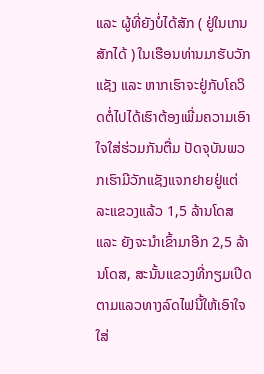ແລະ ຜູ້ທີ່ຍັງບໍ່ໄດ້ສັກ ( ຢູ່ໃນເກນສັກໄດ້ ) ໃນເຮືອນທ່ານມາຮັບວັກແຊັງ ແລະ ຫາກເຮົາຈະຢູ່ກັບໂຄວິດຕໍ່ໄປໄດ້ເຮົາຕ້ອງເພີ່ມຄວາມເອົາໃຈໃສ່ຮ່ວມກັນຕື່ມ ປັດຈຸບັນພວກເຮົາມີວັກແຊັງແຈກຢາຍຢູ່ແຕ່ລະແຂວງແລ້ວ 1,5 ລ້ານໂດສ ແລະ ຍັງຈະນຳເຂົ້າມາອີກ 2,5 ລ້ານໂດສ, ສະນັ້ນແຂວງທີ່ກຽມເປີດຕາມແລວທາງລົດໄຟນີ້ໃຫ້ເອົາໃຈໃສ່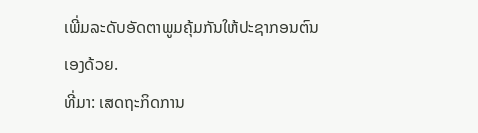ເພີ່ມລະດັບອັດຕາພູມຄຸ້ມກັນໃຫ້ປະຊາກອນຕົນເອງດ້ວຍ.
ທີ່ມາ: ເສດຖະກິດການ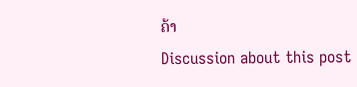ຄ້າ
Discussion about this post